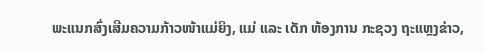ພະແນກສົ່ງເສີມຄວາມກ້າວໜ້າແມ່ຍິງ, ແມ່ ແລະ ເດັກ ຫ້ອງການ ກະຊວງ ຖະແຫຼງຂ່າວ,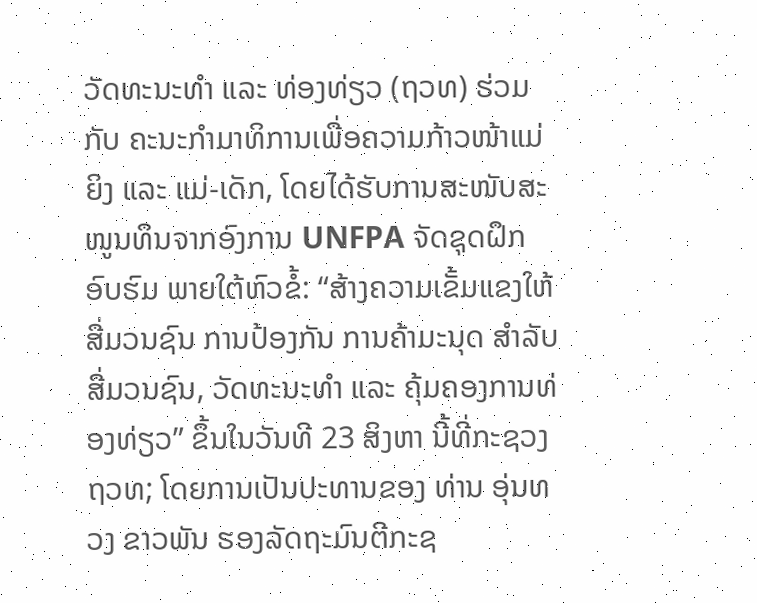ວັດທະນະທໍາ ແລະ ທ່ອງທ່ຽວ (ຖວທ) ຮ່ວມກັບ ຄະນະກຳມາທິການເພື່ອຄວາມກ້າວໜ້າແມ່ຍິງ ແລະ ແມ່-ເດັກ, ໂດຍໄດ້ຮັບການສະໜັບສະໜູນທຶນຈາກອົງການ UNFPA ຈັດຊຸດຝຶກອົບຮົມ ພາຍໃຕ້ຫົວຂໍ້: “ສ້າງຄວາມເຂັ້ມແຂງໃຫ້ສື່ມວນຊົນ ການປ້ອງກັນ ການຄ້າມະນຸດ ສຳລັບສື່ມວນຊົນ, ວັດທະນະທຳ ແລະ ຄຸ້ມຄອງການທ່ອງທ່ຽວ” ຂຶ້ນໃນວັນທີ 23 ສິງຫາ ນີ້ທີ່ກະຊວງ ຖວທ; ໂດຍການເປັນປະທານຂອງ ທ່ານ ອຸ່ນທວງ ຂາວພັນ ຮອງລັດຖະມົນຕີກະຊ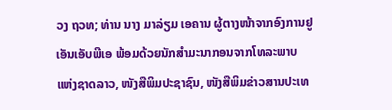ວງ ຖວທ; ທ່ານ ນາງ ມາລ່ຽມ ເອຄານ ຜູ້ຕາງໜ້າຈາກອົງການຢູເອັນເອັບພີເອ ພ້ອມດ້ວຍນັກສຳມະນາກອນຈາກໂທລະພາບແຫ່ງຊາດລາວ, ໜັງສືພິມປະຊາຊົນ, ໜັງສືພິມຂ່າວສານປະເທ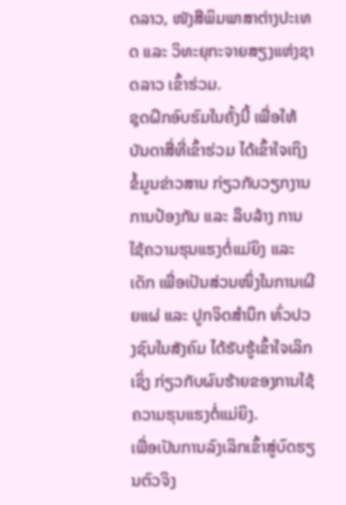ດລາວ, ໜັງສືພິມພາສາຕ່າງປະເທດ ແລະ ວິທະຍຸກະຈາຍສຽງແຫ່ງຊາດລາວ ເຂົ້າຮ່ວມ.
ຊຸດຝຶກອົບຮົມໃນຄັ້ງນີ້ ເພື່ອໃຫ້ບັນດາສື່ທີ່ເຂົ້າຮ່ວມ ໄດ້ເຂົ້າໃຈເຖິງຂໍ້ມູນຂ່າວສານ ກ່ຽວກັບວຽກງານການປ້ອງກັນ ແລະ ລຶບລ້າງ ການໃຊ້ຄວາມຮຸນແຮງຕໍ່ແມ່ຍິງ ແລະ ເດັກ ເພື່ອເປັນສ່ວນໜຶ່ງໃນການເຜີຍແຜ່ ແລະ ປູກຈິດສຳນຶກ ທົ່ວປວງຊົນໃນສັງຄົມ ໄດ້ຮັບຮູ້ເຂົ້າໃຈເລິກເຊິ່ງ ກ່ຽວກັບຜົນຮ້າຍຂອງການໃຊ້ຄວາມຮຸນແຮງຕໍ່ແມ່ຍິງ.
ເພື່ອເປັນການລົງເລິກເຂົ້າສູ່ບົດຮຽນຕົວຈິງ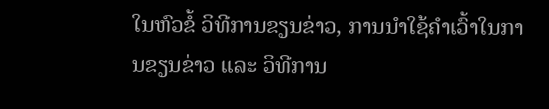ໃນຫົວຂໍ້ ວິທີການຂຽນຂ່າວ, ການນໍາໃຊ້ຄຳເວົ້າໃນການຂຽນຂ່າວ ແລະ ວິທີການ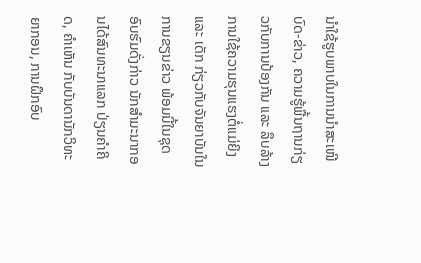ນຳໃຊ້ຮູບພາບໃນການນຳສະເໜີບົດ-ຂ່າວ, ຄວາມຮູ້ພື້ນຖານກ່ຽວກັບການປ້ອງກັນ ແລະ ລຶບລ້າງ ການໃຊ້ຄວາມຮຸນແຮງຕໍ່ແມ່ຍິງ ແລະ ເດັກ ກ່ຽວກັບຈັນຍາບັນໃນການຂຽນຂ່າວ ພ້ອມນີ້ໃນຊຸດອົບຮົມດັ່ງກ່າວ ນັກສໍາມະນາກອນໄດ້ສົນທະນາແລກ ປ່ຽນຄຳຄິດ, ຄຳເຫັນ ກັບບັນດານັກວິທະຍາກອນ, ການຝຶກອົບ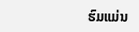ຮົມແມ່ນ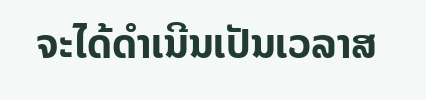ຈະໄດ້ດໍາເນີນເປັນເວລາສ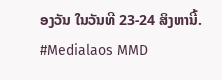ອງວັນ ໃນວັນທີ 23-24 ສິງຫານີ້.
#Medialaos MMD